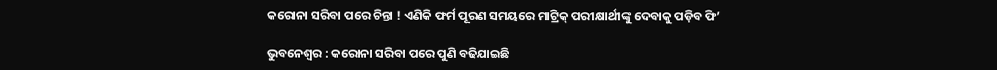କରୋନା ସରିବା ପରେ ଚିନ୍ତା ! ଏଣିକି ଫର୍ମ ପୂରଣ ସମୟରେ ମାଟ୍ରିକ୍ ପରୀକ୍ଷାର୍ଥୀଙ୍କୁ ଦେବାକୁ ପଡ଼ିବ ଫି’

ଭୁବନେଶ୍ୱର : କରୋନା ସରିବା ପରେ ପୁଣି ବଢିଯାଇଛି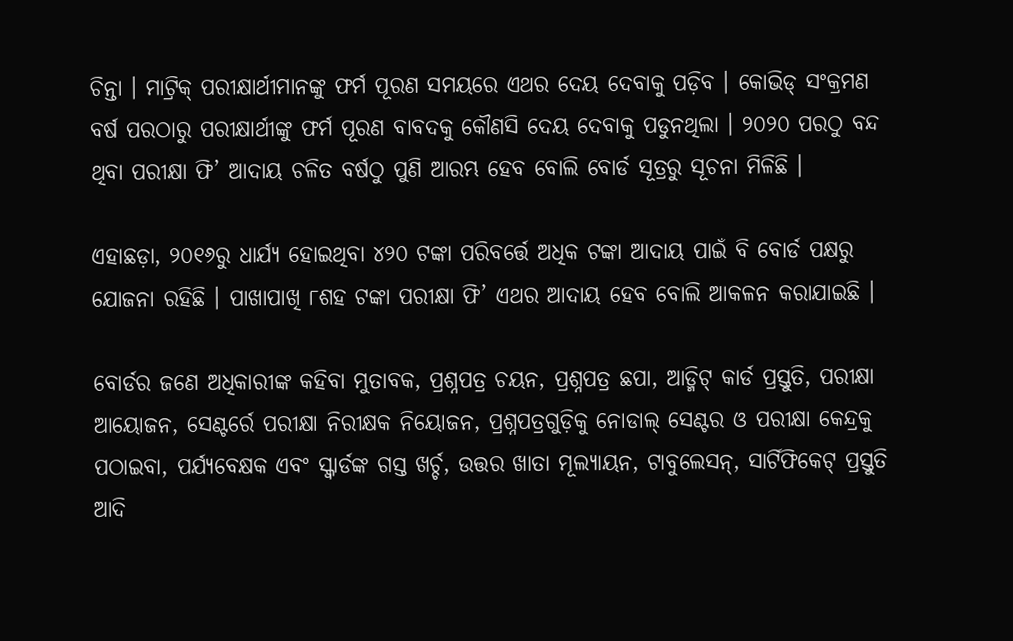ଚିନ୍ତା । ମାଟ୍ରିକ୍ ପରୀକ୍ଷାର୍ଥୀମାନଙ୍କୁ ଫର୍ମ ପୂରଣ ସମୟରେ ଏଥର ଦେୟ ଦେବାକୁ ପଡ଼ିବ । କୋଭିଡ୍ ସଂକ୍ରମଣ ବର୍ଷ ପରଠାରୁ ପରୀକ୍ଷାର୍ଥୀଙ୍କୁ ଫର୍ମ ପୂରଣ ବାବଦକୁ କୌଣସି ଦେୟ ଦେବାକୁ ପଡୁନଥିଲା । ୨୦୨୦ ପରଠୁ ବନ୍ଦ ଥିବା ପରୀକ୍ଷା ଫି’ ଆଦାୟ ଚଳିତ ବର୍ଷଠୁ ପୁଣି ଆରମ୍ଭ ହେବ ବୋଲି ବୋର୍ଡ ସୂତ୍ରରୁ ସୂଚନା ମିଳିଛି ।

ଏହାଛଡ଼ା, ୨୦୧୬ରୁ ଧାର୍ଯ୍ୟ ହୋଇଥିବା ୪୨୦ ଟଙ୍କା ପରିବର୍ତ୍ତେ ଅଧିକ ଟଙ୍କା ଆଦାୟ ପାଇଁ ବି ବୋର୍ଡ ପକ୍ଷରୁ ଯୋଜନା ରହିଛି । ପାଖାପାଖି ୮ଶହ ଟଙ୍କା ପରୀକ୍ଷା ଫି’ ଏଥର ଆଦାୟ ହେବ ବୋଲି ଆକଳନ କରାଯାଇଛି ।

ବୋର୍ଡର ଜଣେ ଅଧିକାରୀଙ୍କ କହିବା ମୁତାବକ, ପ୍ରଶ୍ନପତ୍ର ଚୟନ, ପ୍ରଶ୍ନପତ୍ର ଛପା, ଆଡ୍ମିଟ୍ କାର୍ଡ ପ୍ରସ୍ତୁତି, ପରୀକ୍ଷା ଆୟୋଜନ, ସେଣ୍ଟର୍ରେ ପରୀକ୍ଷା ନିରୀକ୍ଷକ ନିୟୋଜନ, ପ୍ରଶ୍ନପତ୍ରଗୁଡ଼ିକୁ ନୋଡାଲ୍ ସେଣ୍ଟର ଓ ପରୀକ୍ଷା କେନ୍ଦ୍ରକୁ ପଠାଇବା, ପର୍ଯ୍ୟବେକ୍ଷକ ଏବଂ ସ୍କ୍ୱାର୍ଡଙ୍କ ଗସ୍ତ ଖର୍ଚ୍ଚ, ଉତ୍ତର ଖାତା ମୂଲ୍ୟାୟନ, ଟାବୁଲେସନ୍, ସାର୍ଟିଫିକେଟ୍ ପ୍ରସ୍ତୁତି ଆଦି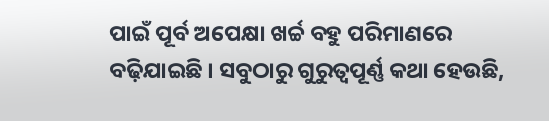ପାଇଁ ପୂର୍ବ ଅପେକ୍ଷା ଖର୍ଚ୍ଚ ବହୁ ପରିମାଣରେ ବଢ଼ିଯାଇଛି । ସବୁଠାରୁ ଗୁରୁତ୍ୱପୂର୍ଣ୍ଣ କଥା ହେଉଛି,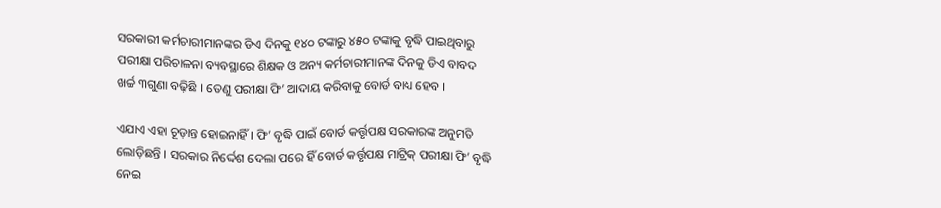ସରକାରୀ କର୍ମଚାରୀମାନଙ୍କର ଡିଏ ଦିନକୁ ୧୪୦ ଟଙ୍କାରୁ ୪୫୦ ଟଙ୍କାକୁ ବୃଦ୍ଧି ପାଇଥିବାରୁ ପରୀକ୍ଷା ପରିଚାଳନା ବ୍ୟବସ୍ଥାରେ ଶିକ୍ଷକ ଓ ଅନ୍ୟ କର୍ମଚାରୀମାନଙ୍କ ଦିନକୁ ଡିଏ ବାବଦ ଖର୍ଚ୍ଚ ୩ଗୁଣା ବଢ଼ିଛି । ତେଣୁ ପରୀକ୍ଷା ଫି’ ଆଦାୟ କରିବାକୁ ବୋର୍ଡ ବାଧ୍ୟ ହେବ ।

ଏଯାଏ ଏହା ଚୂଡ଼ାନ୍ତ ହୋଇନାହିଁ । ଫି’ ବୃଦ୍ଧି ପାଇଁ ବୋର୍ଡ କର୍ତ୍ତୃପକ୍ଷ ସରକାରଙ୍କ ଅନୁମତି ଲୋଡ଼ିଛନ୍ତି । ସରକାର ନିର୍ଦ୍ଦେଶ ଦେଲା ପରେ ହିଁ ବୋର୍ଡ କର୍ତ୍ତୃପକ୍ଷ ମାଟ୍ରିକ୍ ପରୀକ୍ଷା ଫି’ ବୃଦ୍ଧି ନେଇ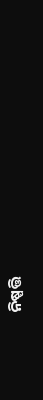ନିଷ୍ପତ୍ତି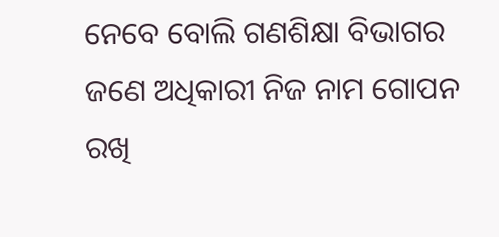ନେବେ ବୋଲି ଗଣଶିକ୍ଷା ବିଭାଗର ଜଣେ ଅଧିକାରୀ ନିଜ ନାମ ଗୋପନ ରଖି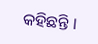କହିଛନ୍ତି ।